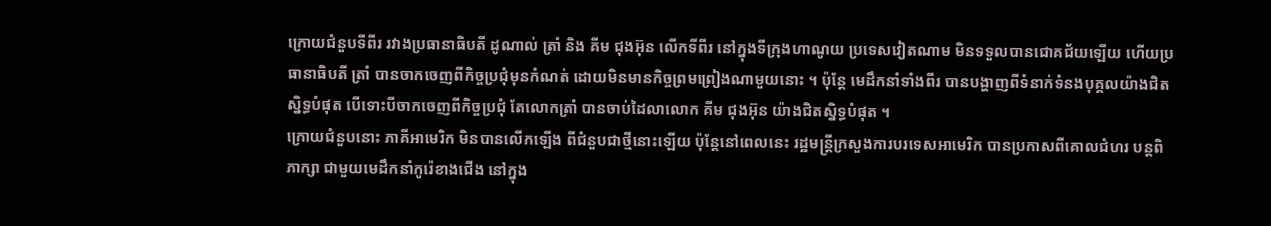ក្រោយជំនួបទីពីរ រវាងប្រធានាធិបតី ដូណាល់ ត្រាំ និង គីម ជុងអ៊ុន លើកទីពីរ នៅក្នុងទីក្រុងហាណូយ ប្រទេសវៀតណាម មិនទទួលបានជោគជ័យឡើយ ហើយប្រធានាធិបតី ត្រាំ បានចាកចេញពីកិច្ចប្រជុំមុនកំណត់ ដោយមិនមានកិច្ចព្រមព្រៀងណាមួយនោះ ។ ប៉ុន្តែ មេដឹកនាំទាំងពីរ បានបង្ហាញពីទំនាក់ទំនងបុគ្គលយ៉ាងជិតស្និទ្ធបំផុត បើទោះបីចាកចេញពីកិច្ចប្រជុំ តែលោកត្រាំ បានចាប់ដៃលាលោក គីម ជុងអ៊ុន យ៉ាងជិតស្និទ្ធបំផុត ។
ក្រោយជំនួបនោះ ភាគីអាមេរិក មិនបានលើកឡើង ពីជំនួបជាថ្មីនោះឡើយ ប៉ុន្តែនៅពេលនេះ រដ្ឋមន្ត្រីក្រសួងការបរទេសអាមេរិក បានប្រកាសពីគោលជំហរ បន្តពិភាក្សា ជាមួយមេដឹកនាំកូរ៉េខាងជើង នៅក្នុង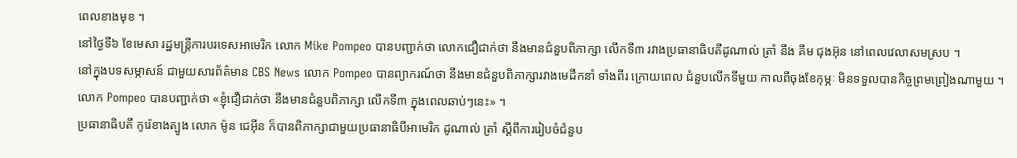ពេលខាងមុខ ។
នៅថ្ងៃទី៦ ខែមេសា រដ្ឋមន្ត្រីការបរទេសអាមេរិក លោក Mike Pompeo បានបញ្ជាក់ថា លោកជឿជាក់ថា នឹងមានជំនួបពិភាក្សា លើកទី៣ រវាងប្រធានាធិបតីដូណាល់ ត្រាំ នឹង គីម ជុងអ៊ុន នៅពេលវេលាសមស្រប ។
នៅក្នុងបទសម្ភាសន៍ ជាមួយសារព័ត៌មាន CBS News លោក Pompeo បានព្យាករណ៍ថា នឹងមានជំនួបពិភាក្សារវាងមេដឹកនាំ ទាំងពីរ ក្រោយពេល ជំនួបលើកទីមួយ កាលពីចុងខែកុម្ភៈ មិនទទួលបានកិច្ចព្រមព្រៀងណាមួយ ។ លោក Pompeo បានបញ្ជាក់ថា «ខ្ញុំជឿជាក់ថា នឹងមានជំនួបពិភាក្សា លើកទី៣ ក្នុងពេលឆាប់ៗនេះ» ។
ប្រធានាធិបតី កូរ៉េខាងត្បូង លោក ម៉ូន ជេអ៊ីន ក៏បានពិភាក្សាជាមួយប្រធានាធិបីអាមេរិក ដូណាល់ ត្រាំ ស្តីពីការរៀបចំជំនួប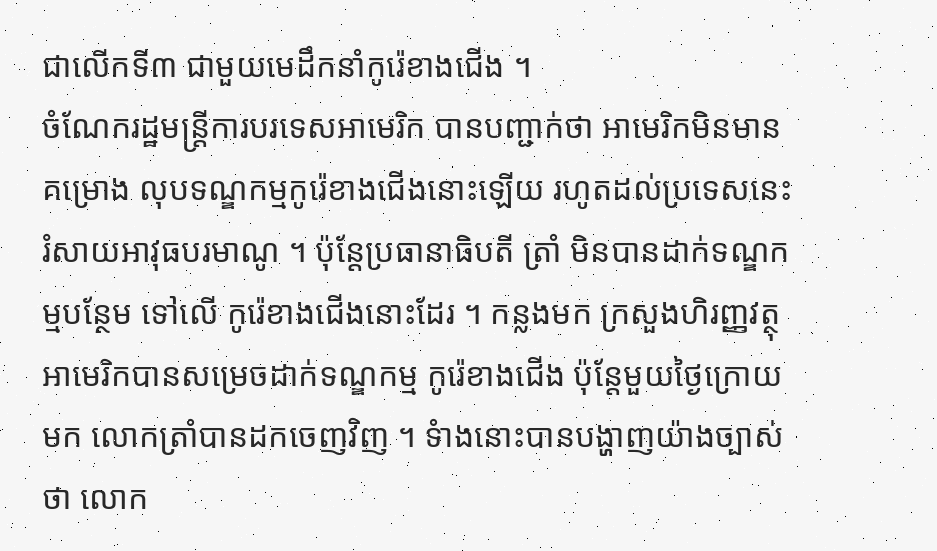ជាលើកទី៣ ជាមួយមេដឹកនាំកូរ៉េខាងជើង ។
ចំណែករដ្ឋមន្ត្រីការបរទេសអាមេរិក បានបញ្ជាក់ថា អាមេរិកមិនមានគម្រោង លុបទណ្ឌកម្មកូរ៉េខាងជើងនោះឡើយ រហូតដល់ប្រទេសនេះ រំសាយអាវុធបរមាណូ ។ ប៉ុន្តែប្រធានាធិបតី ត្រាំ មិនបានដាក់ទណ្ឌកម្មបន្ថែម ទៅលើ កូរ៉េខាងជើងនោះដែរ ។ កន្លងមក ក្រសួងហិរញ្ញវត្ថុ អាមេរិកបានសម្រេចដាក់ទណ្ឌកម្ម កូរ៉េខាងជើង ប៉ុន្តែមួយថ្ងៃក្រោយមក លោកត្រាំបានដកចេញវិញ ។ ទំាងនោះបានបង្ហាញយ៉ាងច្បាស់ថា លោក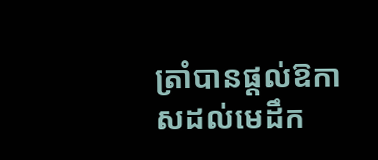ត្រាំបានផ្តល់ឱកាសដល់មេដឹក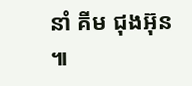នាំ គីម ជុងអ៊ុន ៕